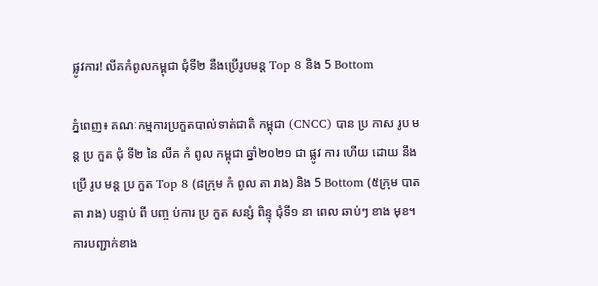ផ្លូវការ! លីគកំពូលកម្ពុជា ជុំទី២ នឹងប្រើរូបមន្ដ Top 8 និង 5 Bottom

ភ្នំពេញ៖ គណៈកម្មការប្រកួតបាល់ទាត់ជាតិ កម្ពុជា (CNCC) បាន ប្រ កាស រូប មន្ដ ប្រ កួត ជុំ ទី២ នៃ លីគ កំ ពូល កម្ពុជា ឆ្នាំ២០២១ ជា ផ្លូវ ការ ហើយ ដោយ នឹង ប្រើ រូប មន្ដ ប្រ កួត Top 8 (៨ក្រុម កំ ពូល តា រាង) និង 5 Bottom (៥ក្រុម បាត តា រាង) បន្ទាប់ ពី បញ្ច ប់ការ ប្រ កួត សន្សំ ពិន្ទុ ជុំទី១ នា ពេល ឆាប់ៗ ខាង មុខ។ ការបញ្ជាក់ខាង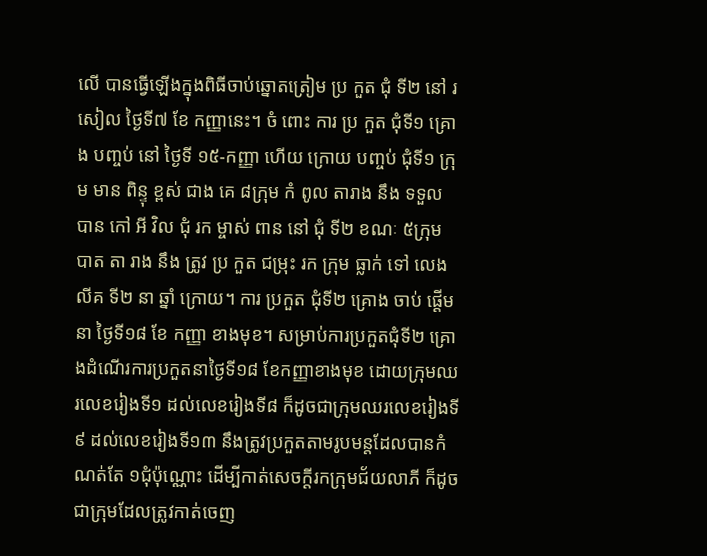លើ បានធ្វើឡើងក្នុងពិធីចាប់ឆ្នោតត្រៀម ប្រ កួត ជុំ ទី២ នៅ រសៀល ថ្ងៃទី៧ ខែ កញ្ញានេះ។ ចំ ពោះ ការ ប្រ កួត ជុំទី១ គ្រោង បញ្ចប់ នៅ ថ្ងៃទី ១៥-កញ្ញា ហើយ ក្រោយ បញ្ចប់ ជុំទី១ ក្រុម មាន ពិន្ទុ ខ្ពស់ ជាង គេ ៨ក្រុម កំ ពូល តារាង នឹង ទទួល បាន កៅ អី វិល ជុំ រក ម្ចាស់ ពាន នៅ ជុំ ទី២ ខណៈ ៥ក្រុម បាត តា រាង នឹង ត្រូវ ប្រ កួត ជម្រុះ រក ក្រុម ធ្លាក់ ទៅ លេង លីគ ទី២ នា ឆ្នាំ ក្រោយ។ ការ ប្រកួត ជុំទី២ គ្រោង ចាប់ ផ្ដើម នា ថ្ងៃទី១៨ ខែ កញ្ញា ខាងមុខ។ សម្រាប់ការប្រកួតជុំទី២ គ្រោងដំណើរការប្រកួតនាថ្ងៃទី១៨ ខែកញ្ញាខាងមុខ ដោយក្រុមឈរលេខរៀងទី១ ដល់លេខរៀងទី៨ ក៏ដូចជាក្រុមឈរលេខរៀងទី៩ ដល់លេខរៀងទី១៣ នឹងត្រូវប្រកួតតាមរូបមន្ដដែលបានកំណត់តែ ១ជុំប៉ុណ្ណោះ ដើម្បីកាត់សេចក្ដីរកក្រុមជ័យលាភី ក៏ដូចជាក្រុមដែលត្រូវកាត់ចេញ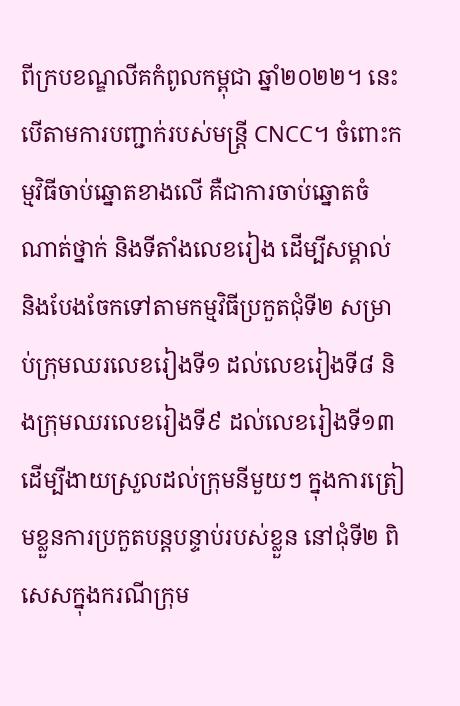ពីក្របខណ្ឌលីគកំពូលកម្ពុជា ឆ្នាំ២០២២។ នេះបើតាមការបញ្ជាក់របស់មន្ដ្រី CNCC។ ចំពោះកម្មវិធីចាប់ឆ្នោតខាងលើ គឺជាការចាប់ឆ្នោតចំណាត់ថ្នាក់ និងទីតាំងលេខរៀង ដើម្បីសម្គាល់ និងបែងចែកទៅតាមកម្មវិធីប្រកួតជុំទី២ សម្រាប់ក្រុមឈរលេខរៀងទី១ ដល់លេខរៀងទី៨ និងក្រុមឈរលេខរៀងទី៩ ដល់លេខរៀងទី១៣ ដើម្បីងាយស្រួលដល់ក្រុមនីមួយៗ ក្នុងការត្រៀមខ្លួនការប្រកួតបន្ដបន្ទាប់របស់ខ្លួន នៅជុំទី២ ពិសេសក្នុងករណីក្រុម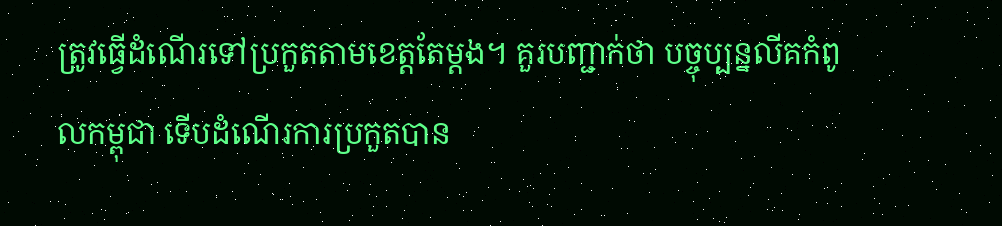ត្រូវធ្វើដំណើរទៅប្រកួតតាមខេត្តតែម្ដង។ គួរបញ្ជាក់ថា បច្ចុប្បន្នលីគកំពូលកម្ពុជា ទើបដំណើរការប្រកួតបាន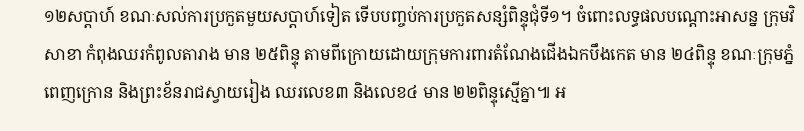១២សប្ដាហ៍ ខណៈសល់ការប្រកួតមួយសប្ដាហ៍ទៀត ទើបបញ្ចប់ការប្រកួតសន្សំពិន្ទុជុំទី១។ ចំពោះលទ្ធផលបណ្ដោះអាសន្ន ក្រុមវិសាខា កំពុងឈរកំពូលតារាង មាន ២៥ពិន្ទុ តាមពីក្រោយដោយក្រុមការពារតំណែងជើងឯកបឹងកេត មាន ២៤ពិន្ទុ ខណៈក្រុមភ្នំពេញក្រោន និងព្រះខ័នរាជស្វាយរៀង ឈរលេខ៣ និងលេខ៤ មាន ២២ពិន្ទុស្មើគ្នា៕ អ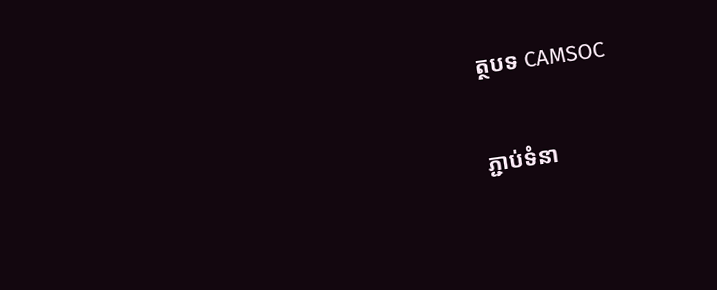ត្ថបទ CAMSOC

ភ្ជាប់ទំនា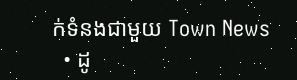ក់ទំនងជាមួយ Town News
  • ដូ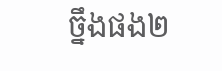ច្នឹងផង២